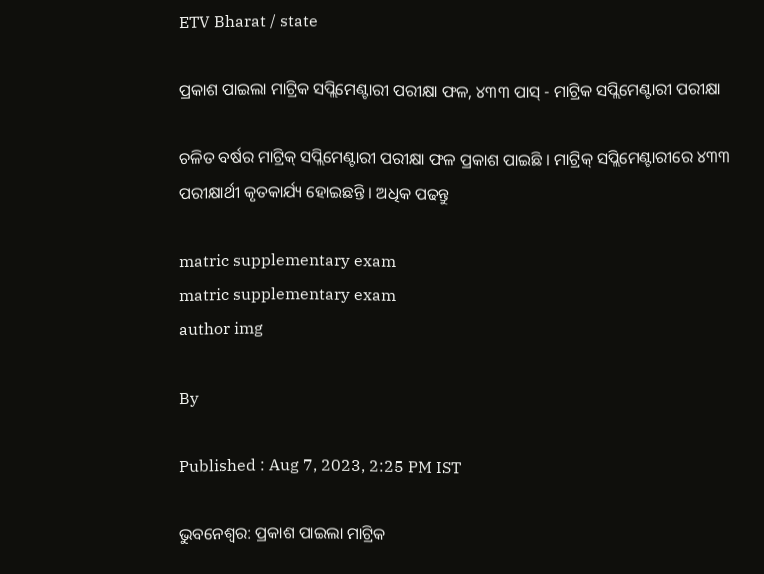ETV Bharat / state

ପ୍ରକାଶ ପାଇଲା ମାଟ୍ରିକ ସପ୍ଲିମେଣ୍ଟାରୀ ପରୀକ୍ଷା ଫଳ, ୪୩୩ ପାସ୍‌ - ମାଟ୍ରିକ ସପ୍ଲିମେଣ୍ଟାରୀ ପରୀକ୍ଷା

ଚଳିତ ବର୍ଷର ମାଟ୍ରିକ୍ ସପ୍ଲିମେଣ୍ଟାରୀ ପରୀକ୍ଷା ଫଳ ପ୍ରକାଶ ପାଇଛି । ମାଟ୍ରିକ୍ ସପ୍ଲିମେଣ୍ଟାରୀରେ ୪୩୩ ପରୀକ୍ଷାର୍ଥୀ କୃତକାର୍ଯ୍ୟ ହୋଇଛନ୍ତି । ଅଧିକ ପଢନ୍ତୁ

matric supplementary exam
matric supplementary exam
author img

By

Published : Aug 7, 2023, 2:25 PM IST

ଭୁବନେଶ୍ବର: ପ୍ରକାଶ ପାଇଲା ମାଟ୍ରିକ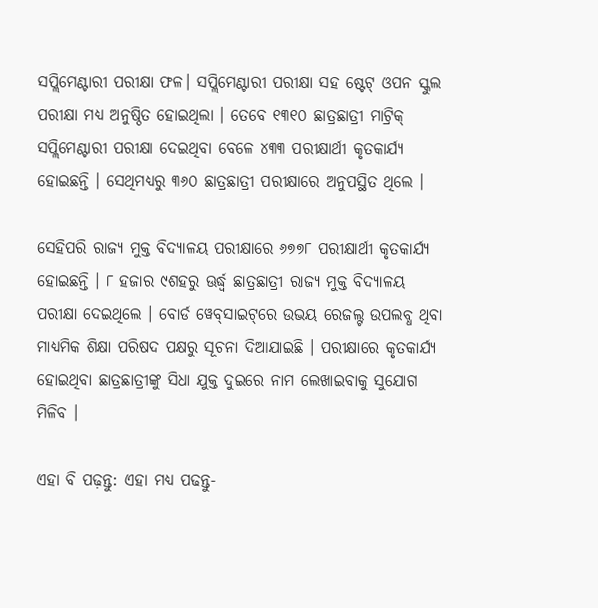ସପ୍ଲିମେଣ୍ଟାରୀ ପରୀକ୍ଷା ଫଳ। ସପ୍ଲିମେଣ୍ଟାରୀ ପରୀକ୍ଷା ସହ ଷ୍ଟେଟ୍‌ ଓପନ ସ୍କୁଲ ପରୀକ୍ଷା ମଧ୍ୟ ଅନୁଷ୍ଠିତ ହୋଇଥିଲା । ତେବେ ୧୩୧୦ ଛାତ୍ରଛାତ୍ରୀ ମାଟ୍ରିକ୍ ସପ୍ଲିମେଣ୍ଟାରୀ ପରୀକ୍ଷା ଦେଇଥିବା ବେଳେ ୪୩୩ ପରୀକ୍ଷାର୍ଥୀ କୃତକାର୍ଯ୍ୟ ହୋଇଛନ୍ତି । ସେଥିମଧ୍ୟରୁ ୩୬୦ ଛାତ୍ରଛାତ୍ରୀ ପରୀକ୍ଷାରେ ଅନୁପସ୍ଥିତ ଥିଲେ ।

ସେହିପରି ରାଜ୍ୟ ମୁକ୍ତ ବିଦ୍ୟାଳୟ ପରୀକ୍ଷାରେ ୬୭୭୮ ପରୀକ୍ଷାର୍ଥୀ କୃତକାର୍ଯ୍ୟ ହୋଇଛନ୍ତି । ୮ ହଜାର ୯ଶହରୁ ଊର୍ଦ୍ଧ୍ବ ଛାତ୍ରଛାତ୍ରୀ ରାଜ୍ୟ ମୁକ୍ତ ବିଦ୍ୟାଳୟ ପରୀକ୍ଷା ଦେଇଥିଲେ । ବୋର୍ଡ ୱେବ୍‌ସାଇଟ୍‌ରେ ଉଭୟ ରେଜଲ୍ଟ ଉପଲବ୍ଧ ଥିବା ମାଧ୍ୟମିକ ଶିକ୍ଷା ପରିଷଦ ପକ୍ଷରୁ ସୂଚନା ଦିଆଯାଇଛି । ପରୀକ୍ଷାରେ କୃତକାର୍ଯ୍ୟ ହୋଇଥିବା ଛାତ୍ରଛାତ୍ରୀଙ୍କୁ ସିଧା ଯୁକ୍ତ ଦୁଇରେ ନାମ ଲେଖାଇବାକୁ ସୁଯୋଗ ମିଳିବ ।

ଏହା ବି ପଢ଼ନ୍ତୁ: ଏହା ମଧ୍ୟ ପଢନ୍ତୁ-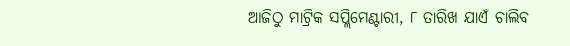ଆଜିଠୁ ମାଟ୍ରିକ ସପ୍ଲିମେଣ୍ଟାରୀ, ୮ ତାରିଖ ଯାଏଁ ଚାଲିବ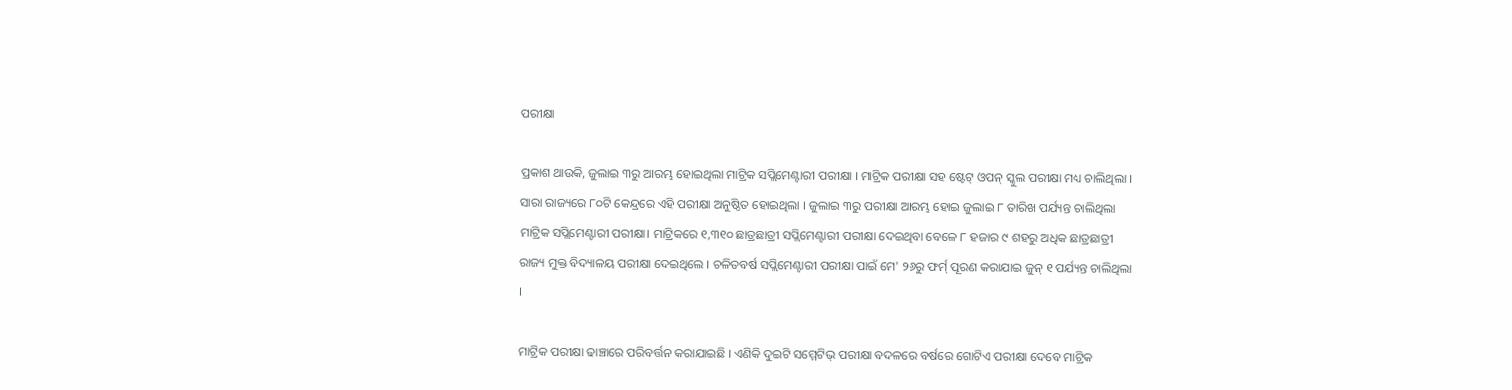ପରୀକ୍ଷା

ପ୍ରକାଶ ଥାଉକି, ଜୁଲାଇ ୩ରୁ ଆରମ୍ଭ ହୋଇଥିଲା ମାଟ୍ରିକ ସପ୍ଲିମେଣ୍ଟାରୀ ପରୀକ୍ଷା । ମାଟ୍ରିକ ପରୀକ୍ଷା ସହ ଷ୍ଟେଟ୍‌ ଓପନ୍‌ ସ୍କୁଲ ପରୀକ୍ଷା ମଧ୍ୟ ଚାଲିଥିଲା । ସାରା ରାଜ୍ୟରେ ୮୦ଟି କେନ୍ଦ୍ରରେ ଏହି ପରୀକ୍ଷା ଅନୁଷ୍ଠିତ ହୋଇଥିଲା । ଜୁଲାଇ ୩ରୁ ପରୀକ୍ଷା ଆରମ୍ଭ ହୋଇ ଜୁଲାଇ ୮ ତାରିଖ ପର୍ଯ୍ୟନ୍ତ ଚାଲିଥିଲା ମାଟ୍ରିକ ସପ୍ଲିମେଣ୍ଟାରୀ ପରୀକ୍ଷା। ମାଟ୍ରିକରେ ୧,୩୧୦ ଛାତ୍ରଛାତ୍ରୀ ସପ୍ଲିମେଣ୍ଟାରୀ ପରୀକ୍ଷା ଦେଇଥିବା ବେଳେ ୮ ହଜାର ୯ ଶହରୁ ଅଧିକ ଛାତ୍ରଛାତ୍ରୀ ରାଜ୍ୟ ମୁକ୍ତ ବିଦ୍ୟାଳୟ ପରୀକ୍ଷା ଦେଇଥିଲେ । ଚଳିତବର୍ଷ ସପ୍ଲିମେଣ୍ଟାରୀ ପରୀକ୍ଷା ପାଇଁ ମେ' ୨୬ରୁ ଫର୍ମ୍‌ ପୂରଣ କରାଯାଇ ଜୁନ୍‌ ୧ ପର୍ଯ୍ୟନ୍ତ ଚାଲିଥିଲା ।

ମାଟ୍ରିକ ପରୀକ୍ଷା ଢାଞ୍ଚାରେ ପରିବର୍ତ୍ତନ କରାଯାଇଛି । ଏଣିକି ଦୁଇଟି ସମ୍ମେଟିଭ୍‌ ପରୀକ୍ଷା ବଦଳରେ ବର୍ଷରେ ଗୋଟିଏ ପରୀକ୍ଷା ଦେବେ ମାଟ୍ରିକ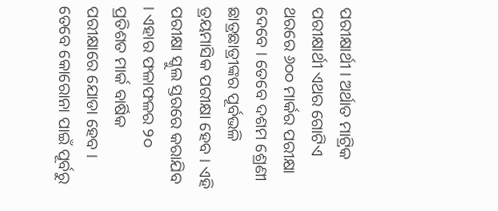ପରୀକ୍ଷାର୍ଥୀ । ଅର୍ଥାତ ମାଟ୍ରିକ ପରୀକ୍ଷାର୍ଥୀ ଏଥର ଗୋଟିଏ ଥରରେ ୬୦୦ ମାର୍କର ପରୀକ୍ଷା ଦେବେ । ତେବେ ଦଶମ ଶ୍ରେଣୀ ଛାତ୍ରଛାତ୍ରୀଙ୍କର ପୂର୍ବଭଳି ତ୍ରୟମାସିକ ପରୀକ୍ଷା ହେବ । ଏହି ପରୀକ୍ଷା ସ୍କୁଲ ସ୍ତରରେ କରାଯିବ । ଏହାର ଫଳାଫଳର ୨୦ ପ୍ରତିଶତ ମାର୍କ ବାର୍ଷିକ ପରୀକ୍ଷାରେ ଯୋଡା ହେବ । ତେବେ କୋରୋନା ପାଇଁ ପୂର୍ବରୁ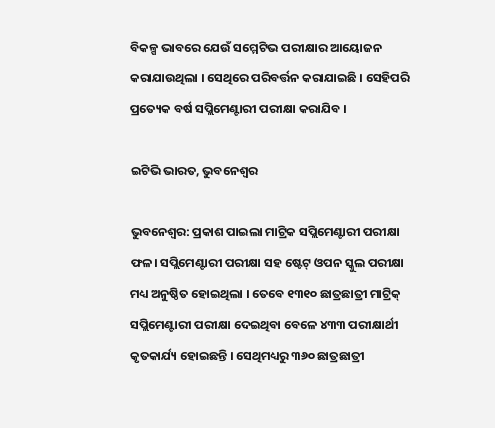ବିକଳ୍ପ ଭାବରେ ଯେଉଁ ସମ୍ମେଟିଭ ପରୀକ୍ଷାର ଆୟୋଜନ କରାଯାଉଥିଲା । ସେଥିରେ ପରିବର୍ତ୍ତନ କରାଯାଇଛି । ସେହିପରି ପ୍ରତ୍ୟେକ ବର୍ଷ ସପ୍ଲିମେଣ୍ଟାରୀ ପରୀକ୍ଷା କରାଯିବ ।

ଇଟିଭି ଭାରତ, ଭୁବନେଶ୍ବର

ଭୁବନେଶ୍ବର: ପ୍ରକାଶ ପାଇଲା ମାଟ୍ରିକ ସପ୍ଲିମେଣ୍ଟାରୀ ପରୀକ୍ଷା ଫଳ। ସପ୍ଲିମେଣ୍ଟାରୀ ପରୀକ୍ଷା ସହ ଷ୍ଟେଟ୍‌ ଓପନ ସ୍କୁଲ ପରୀକ୍ଷା ମଧ୍ୟ ଅନୁଷ୍ଠିତ ହୋଇଥିଲା । ତେବେ ୧୩୧୦ ଛାତ୍ରଛାତ୍ରୀ ମାଟ୍ରିକ୍ ସପ୍ଲିମେଣ୍ଟାରୀ ପରୀକ୍ଷା ଦେଇଥିବା ବେଳେ ୪୩୩ ପରୀକ୍ଷାର୍ଥୀ କୃତକାର୍ଯ୍ୟ ହୋଇଛନ୍ତି । ସେଥିମଧ୍ୟରୁ ୩୬୦ ଛାତ୍ରଛାତ୍ରୀ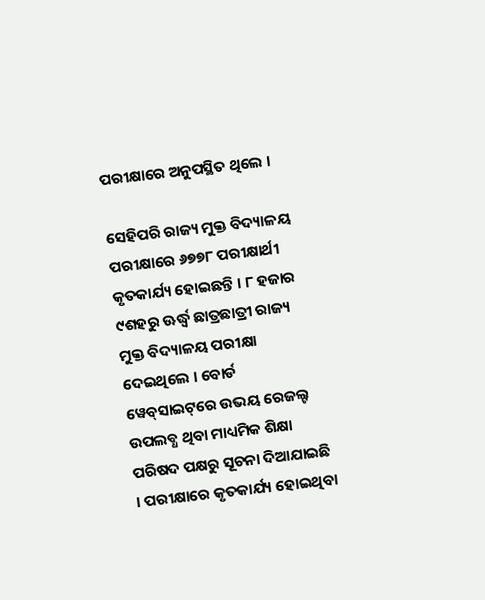ପରୀକ୍ଷାରେ ଅନୁପସ୍ଥିତ ଥିଲେ ।

ସେହିପରି ରାଜ୍ୟ ମୁକ୍ତ ବିଦ୍ୟାଳୟ ପରୀକ୍ଷାରେ ୬୭୭୮ ପରୀକ୍ଷାର୍ଥୀ କୃତକାର୍ଯ୍ୟ ହୋଇଛନ୍ତି । ୮ ହଜାର ୯ଶହରୁ ଊର୍ଦ୍ଧ୍ବ ଛାତ୍ରଛାତ୍ରୀ ରାଜ୍ୟ ମୁକ୍ତ ବିଦ୍ୟାଳୟ ପରୀକ୍ଷା ଦେଇଥିଲେ । ବୋର୍ଡ ୱେବ୍‌ସାଇଟ୍‌ରେ ଉଭୟ ରେଜଲ୍ଟ ଉପଲବ୍ଧ ଥିବା ମାଧ୍ୟମିକ ଶିକ୍ଷା ପରିଷଦ ପକ୍ଷରୁ ସୂଚନା ଦିଆଯାଇଛି । ପରୀକ୍ଷାରେ କୃତକାର୍ଯ୍ୟ ହୋଇଥିବା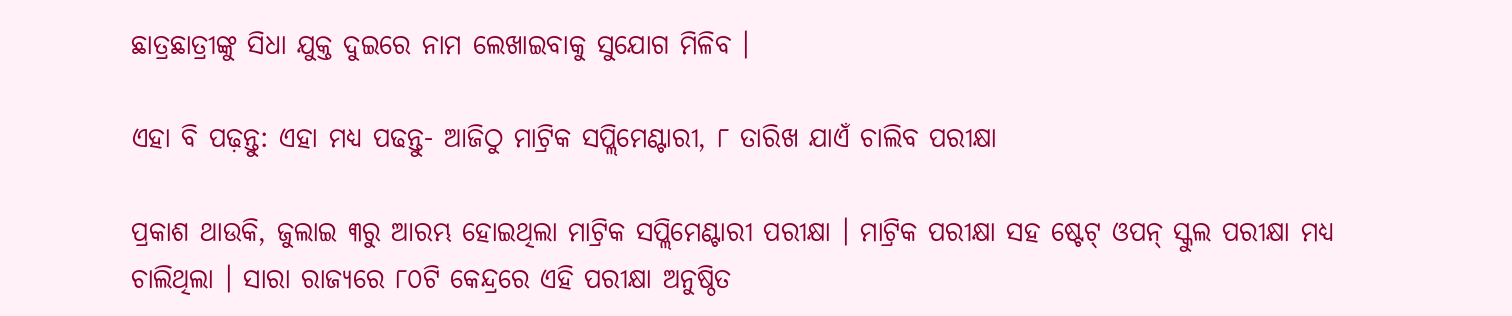ଛାତ୍ରଛାତ୍ରୀଙ୍କୁ ସିଧା ଯୁକ୍ତ ଦୁଇରେ ନାମ ଲେଖାଇବାକୁ ସୁଯୋଗ ମିଳିବ ।

ଏହା ବି ପଢ଼ନ୍ତୁ: ଏହା ମଧ୍ୟ ପଢନ୍ତୁ- ଆଜିଠୁ ମାଟ୍ରିକ ସପ୍ଲିମେଣ୍ଟାରୀ, ୮ ତାରିଖ ଯାଏଁ ଚାଲିବ ପରୀକ୍ଷା

ପ୍ରକାଶ ଥାଉକି, ଜୁଲାଇ ୩ରୁ ଆରମ୍ଭ ହୋଇଥିଲା ମାଟ୍ରିକ ସପ୍ଲିମେଣ୍ଟାରୀ ପରୀକ୍ଷା । ମାଟ୍ରିକ ପରୀକ୍ଷା ସହ ଷ୍ଟେଟ୍‌ ଓପନ୍‌ ସ୍କୁଲ ପରୀକ୍ଷା ମଧ୍ୟ ଚାଲିଥିଲା । ସାରା ରାଜ୍ୟରେ ୮୦ଟି କେନ୍ଦ୍ରରେ ଏହି ପରୀକ୍ଷା ଅନୁଷ୍ଠିତ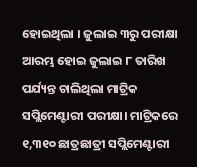ହୋଇଥିଲା । ଜୁଲାଇ ୩ରୁ ପରୀକ୍ଷା ଆରମ୍ଭ ହୋଇ ଜୁଲାଇ ୮ ତାରିଖ ପର୍ଯ୍ୟନ୍ତ ଚାଲିଥିଲା ମାଟ୍ରିକ ସପ୍ଲିମେଣ୍ଟାରୀ ପରୀକ୍ଷା। ମାଟ୍ରିକରେ ୧,୩୧୦ ଛାତ୍ରଛାତ୍ରୀ ସପ୍ଲିମେଣ୍ଟାରୀ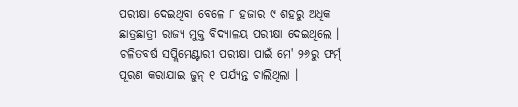ପରୀକ୍ଷା ଦେଇଥିବା ବେଳେ ୮ ହଜାର ୯ ଶହରୁ ଅଧିକ ଛାତ୍ରଛାତ୍ରୀ ରାଜ୍ୟ ମୁକ୍ତ ବିଦ୍ୟାଳୟ ପରୀକ୍ଷା ଦେଇଥିଲେ । ଚଳିତବର୍ଷ ସପ୍ଲିମେଣ୍ଟାରୀ ପରୀକ୍ଷା ପାଇଁ ମେ' ୨୬ରୁ ଫର୍ମ୍‌ ପୂରଣ କରାଯାଇ ଜୁନ୍‌ ୧ ପର୍ଯ୍ୟନ୍ତ ଚାଲିଥିଲା ।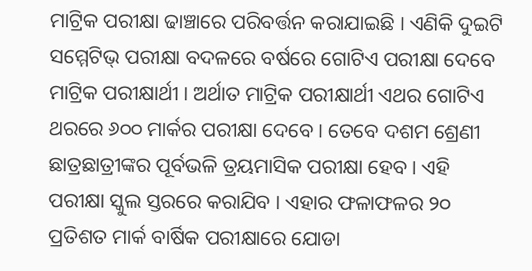ମାଟ୍ରିକ ପରୀକ୍ଷା ଢାଞ୍ଚାରେ ପରିବର୍ତ୍ତନ କରାଯାଇଛି । ଏଣିକି ଦୁଇଟି ସମ୍ମେଟିଭ୍‌ ପରୀକ୍ଷା ବଦଳରେ ବର୍ଷରେ ଗୋଟିଏ ପରୀକ୍ଷା ଦେବେ ମାଟ୍ରିକ ପରୀକ୍ଷାର୍ଥୀ । ଅର୍ଥାତ ମାଟ୍ରିକ ପରୀକ୍ଷାର୍ଥୀ ଏଥର ଗୋଟିଏ ଥରରେ ୬୦୦ ମାର୍କର ପରୀକ୍ଷା ଦେବେ । ତେବେ ଦଶମ ଶ୍ରେଣୀ ଛାତ୍ରଛାତ୍ରୀଙ୍କର ପୂର୍ବଭଳି ତ୍ରୟମାସିକ ପରୀକ୍ଷା ହେବ । ଏହି ପରୀକ୍ଷା ସ୍କୁଲ ସ୍ତରରେ କରାଯିବ । ଏହାର ଫଳାଫଳର ୨୦ ପ୍ରତିଶତ ମାର୍କ ବାର୍ଷିକ ପରୀକ୍ଷାରେ ଯୋଡା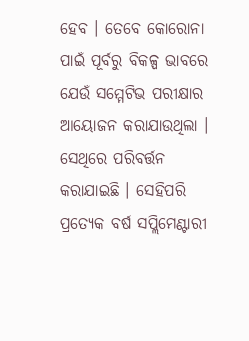ହେବ । ତେବେ କୋରୋନା ପାଇଁ ପୂର୍ବରୁ ବିକଳ୍ପ ଭାବରେ ଯେଉଁ ସମ୍ମେଟିଭ ପରୀକ୍ଷାର ଆୟୋଜନ କରାଯାଉଥିଲା । ସେଥିରେ ପରିବର୍ତ୍ତନ କରାଯାଇଛି । ସେହିପରି ପ୍ରତ୍ୟେକ ବର୍ଷ ସପ୍ଲିମେଣ୍ଟାରୀ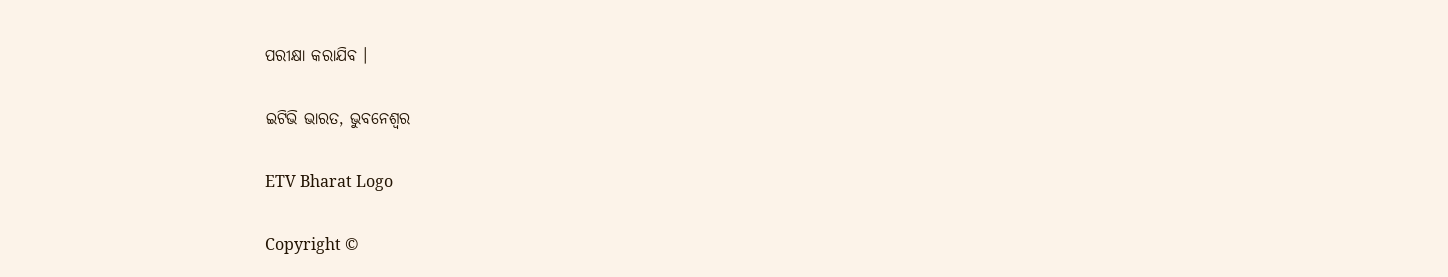ପରୀକ୍ଷା କରାଯିବ ।

ଇଟିଭି ଭାରତ, ଭୁବନେଶ୍ବର

ETV Bharat Logo

Copyright ©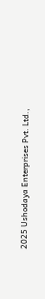2025 Ushodaya Enterprises Pvt. Ltd.,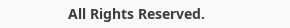All Rights Reserved.